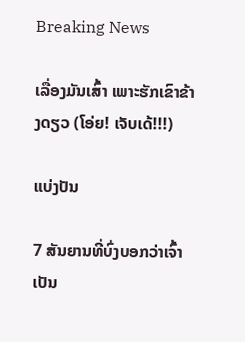Breaking News

ເລື່ອງມັນເສົ້າ ເພາະຮັກເຂົາຂ້າງດຽວ (ໂອ່ຍ! ເຈັບເດ້!!!)

ແບ່ງປັນ

7 ສັນຍານທີ່ບົ່ງບອກວ່າເຈົ້າເປັນ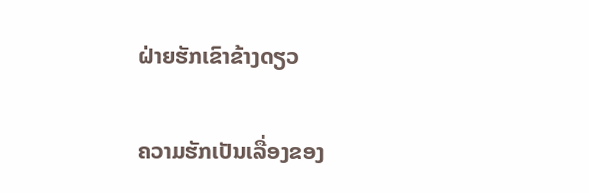ຝ່າຍຮັກເຂົາຂ້າງດຽວ

ຄວາມຮັກເປັນເລື່ອງຂອງ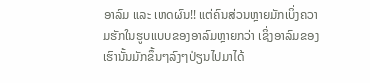ອາລົມ ແລະ ເຫດຜົນ!! ແຕ່ຄົນສ່ວນຫຼາຍມັກເບິ່ງຄວາມຮັກໃນຮູບແບບຂອງອາລົມຫຼາຍກວ່າ ເຊິ່ງອາລົມຂອງເຮົານັ້ນມັກຂຶ້ນໆລົງໆປ່ຽນໄປມາໄດ້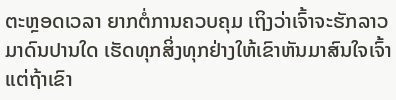ຕະຫຼອດເວລາ ຍາກຕໍ່ການຄວບຄຸມ ເຖິງວ່າເຈົ້າຈະຮັກລາວມາດົນປານໃດ ເຮັດທຸກສິ່ງທຸກຢ່າງໃຫ້ເຂົາຫັນມາສົນໃຈເຈົ້າ ແຕ່ຖ້າເຂົາ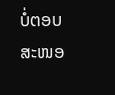ບໍ່ຕອບສະໜອ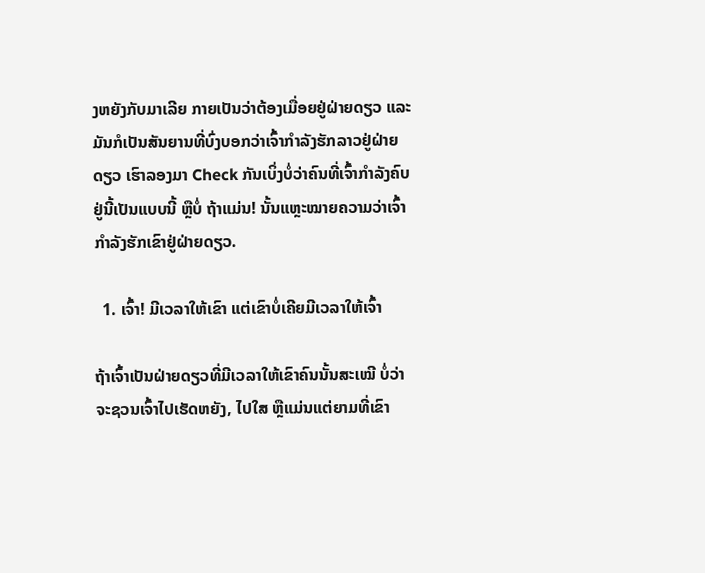ງຫຍັງກັບມາເລີຍ ກາຍເປັນວ່າຕ້ອງເມື່ອຍຢູ່ຝ່າຍດຽວ ແລະ ມັນກໍເປັນສັນຍານທີ່ບົ່ງບອກວ່າເຈົ້າກໍາລັງຮັກລາວຢູ່ຝ່າຍດຽວ ເຮົາລອງມາ Check ກັນເບິ່ງບໍ່ວ່າຄົນທີ່ເຈົ້າກໍາລັງຄົບຢູ່ນີ້ເປັນແບບນີ້ ຫຼືບໍ່ ຖ້າແມ່ນ! ນັ້ນແຫຼະໝາຍຄວາມວ່າເຈົ້າກໍາລັງຮັກເຂົາຢູ່ຝ່າຍດຽວ.

  1. ເຈົ້າ! ມີເວລາໃຫ້ເຂົາ ແຕ່ເຂົາບໍ່ເຄີຍມີເວລາໃຫ້ເຈົ້າ

ຖ້າເຈົ້າເປັນຝ່າຍດຽວທີ່ມີເວລາໃຫ້ເຂົາຄົນນັ້ນສະເໝີ ບໍ່ວ່າຈະຊວນເຈົ້າໄປເຮັດຫຍັງ, ໄປໃສ ຫຼືແມ່ນແຕ່ຍາມທີ່ເຂົາ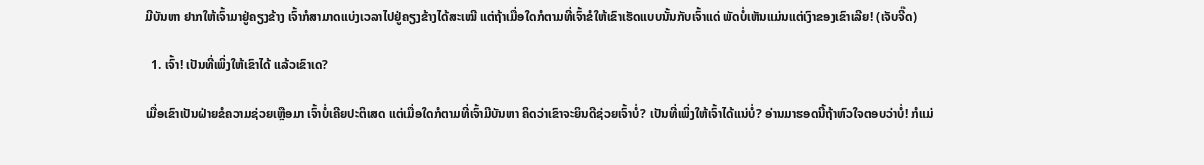ມີບັນຫາ ຢາກໃຫ້ເຈົ້າມາຢູ່ຄຽງຂ້າງ ເຈົ້າກໍສາມາດແບ່ງເວລາໄປຢູ່ຄຽງຂ້າງໄດ້ສະເໝີ ແຕ່ຖ້າເມື່ອໃດກໍຕາມທີ່ເຈົ້າຂໍໃຫ້ເຂົາເຮັດແບບນັ້ນກັບເຈົ້າແດ່ ພັດບໍ່ເຫັນແມ່ນແຕ່ເງົາຂອງເຂົາເລີຍ! (ເຈັບຈີ໊ດ)

  1. ເຈົ້າ! ເປັນທີ່ເພິ່ງໃຫ້ເຂົາໄດ້ ແລ້ວເຂົາເດ?

ເມື່ອເຂົາເປັນຝ່າຍຂໍຄວາມຊ່ວຍເຫຼືອມາ ເຈົ້າບໍ່ເຄີຍປະຕິເສດ ແຕ່ເມື່ອໃດກໍຕາມທີ່ເຈົ້າມີບັນຫາ ຄິດວ່າເຂົາຈະຍິນດີຊ່ວຍເຈົ້າບໍ່? ເປັນທີ່ເພິ່ງໃຫ້ເຈົ້າໄດ້ແນ່ບໍ່? ອ່ານມາຮອດນີ້ຖ້າຫົວໃຈຕອບວ່າບໍ່! ກໍແມ່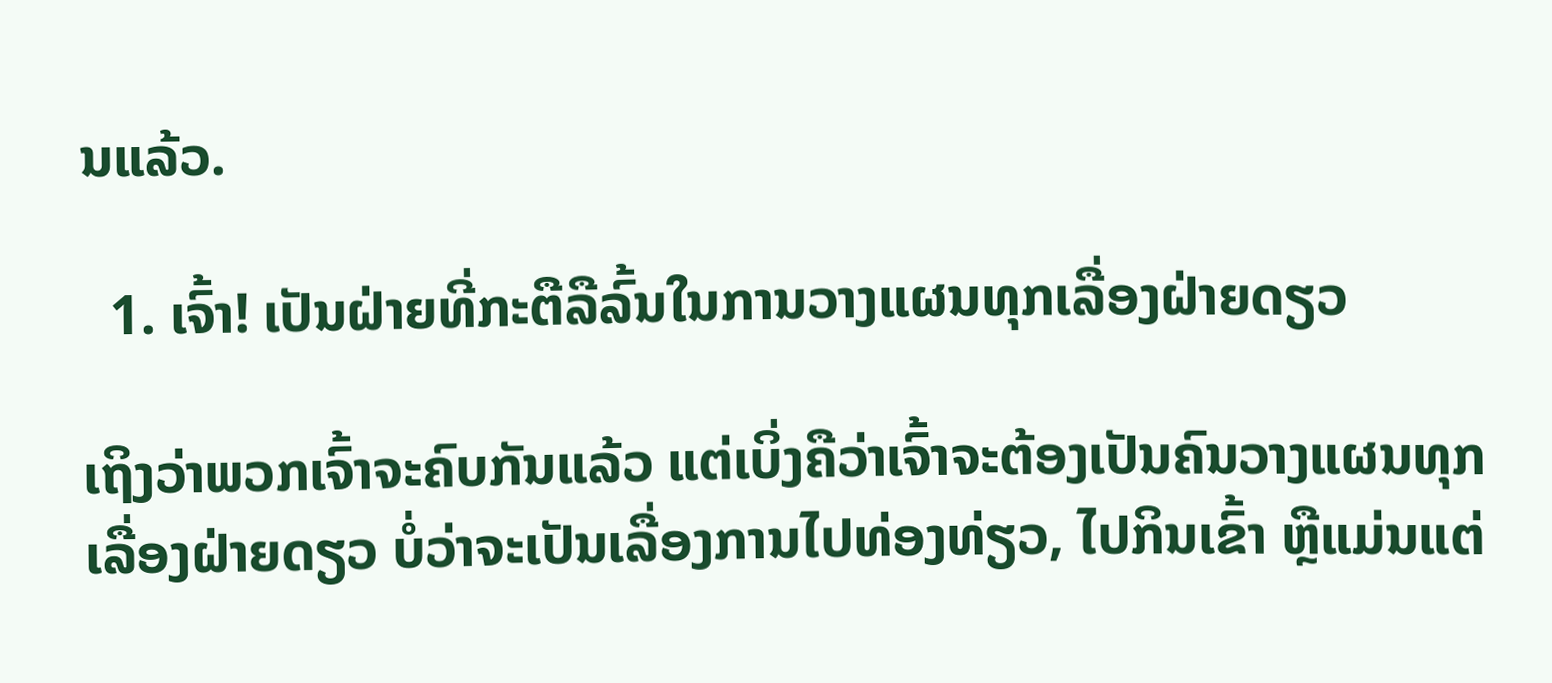ນແລ້ວ.

  1. ເຈົ້າ! ເປັນຝ່າຍທີ່ກະຕືລືລົ້ນໃນການວາງແຜນທຸກເລື່ອງຝ່າຍດຽວ

ເຖິງວ່າພວກເຈົ້າຈະຄົບກັນແລ້ວ ແຕ່ເບິ່ງຄືວ່າເຈົ້າຈະຕ້ອງເປັນຄົນວາງແຜນທຸກເລື່ອງຝ່າຍດຽວ ບໍ່ວ່າຈະເປັນເລື່ອງການໄປທ່ອງທ່ຽວ, ໄປກິນເຂົ້າ ຫຼືແມ່ນແຕ່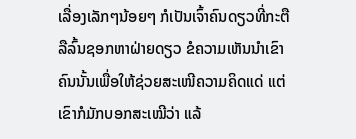ເລື່ອງເລັກໆນ້ອຍໆ ກໍເປັນເຈົ້າຄົນດຽວທີ່ກະຕືລືລົ້ນຊອກຫາຝ່າຍດຽວ ຂໍຄວາມເຫັນນໍາເຂົາຄົນນັ້ນເພື່ອໃຫ້ຊ່ວຍສະເໜີຄວາມຄິດແດ່ ແຕ່ເຂົາກໍມັກບອກສະເໝີວ່າ ແລ້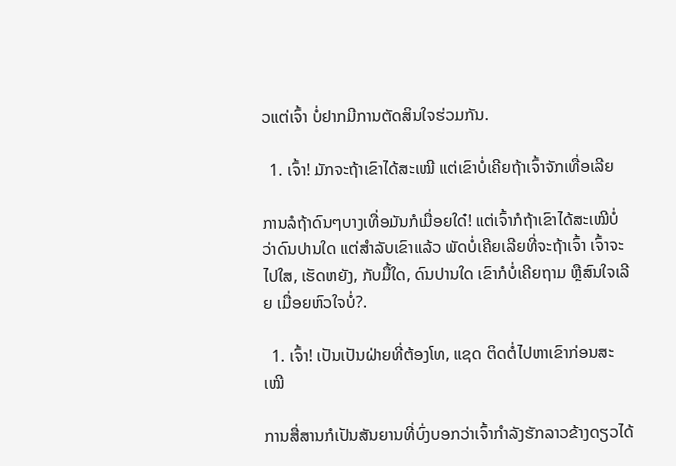ວແຕ່ເຈົ້າ ບໍ່ຢາກມີການຕັດສິນໃຈຮ່ວມກັນ.

  1. ເຈົ້າ! ມັກຈະຖ້າເຂົາໄດ້ສະເໝີ ແຕ່ເຂົາບໍ່ເຄີຍຖ້າເຈົ້າຈັກເທື່ອເລີຍ

ການລໍຖ້າດົນໆບາງເທື່ອມັນກໍເມື່ອຍໃດ໋! ແຕ່ເຈົ້າກໍຖ້າເຂົາໄດ້ສະເໝີບໍ່ວ່າດົນປານໃດ ແຕ່ສຳລັບເຂົາແລ້ວ ພັດບໍ່ເຄີຍເລີຍທີ່ຈະຖ້າເຈົ້າ ເຈົ້າຈະໄປໃສ, ເຮັດຫຍັງ, ກັບມື້ໃດ, ດົນປານໃດ ເຂົາກໍບໍ່ເຄີຍຖາມ ຫຼືສົນໃຈເລີຍ ເມື່ອຍຫົວໃຈບໍ່?.

  1. ເຈົ້າ! ເປັນເປັນຝ່າຍທີ່ຕ້ອງໂທ, ແຊດ ຕິດຕໍ່ໄປຫາເຂົາກ່ອນສະເໝີ

ການສື່ສານກໍເປັນສັນຍານທີ່ບົ່ງບອກວ່າເຈົ້າກໍາລັງຮັກລາວຂ້າງດຽວໄດ້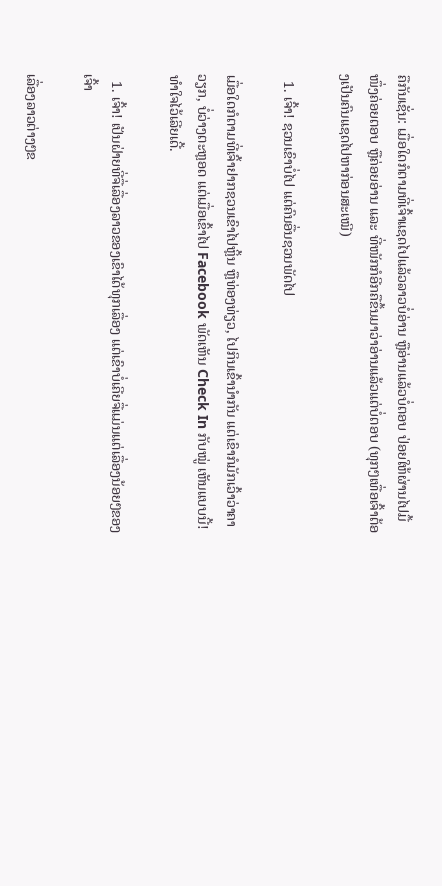ຄືກັນເຊັ່ນ: ເມື່ອໃດກໍຕາມທີ່ເຈົ້າແຊດໄປແລ້ວລາວບໍ່ອ່ານ ຫຼືອ່ານແລ້ວບໍ່ຕອບ ປ່ອຍໃຫ້ຜ່ານໄປມື້ໜຶ່ງຄ່ອຍຕອບ ຫຼືຄ່ອຍອ່ານ ແລະ ທີ່ໜັກກໍອີກຄືຂຶ້ນມາວ່າອ່ານແລ້ວແຕ່ບໍ່ຕອບ (ທຸກໆເທື່ອເຈົ້າຕ້ອງເປັນຄົນແຊດໄປຫາກ່ອນສະເໝີ)

  1. ເຈົ້າ! ຊວນເຂົາບໍ່ໄປ ແຕ່ຄົນອື່ນຊວນພັດໄປ

ເມື່ອໃດກໍຕາມທີ່ເຈົ້າຢາກຊວນເຂົາໄປຫຼິ້ນ ຫຼືທ່ອງທ່ຽວ, ໄປກິນເຂົ້ານໍາກັນ ແຕ່ເຂົາກໍມັກເວົ້າວ່າຄາວຽກ, ບໍ່ວ່າງຕະຫຼອດ ແຕ່ເມື່ອເຂົ້າໄປ Facebook ພັດເຫັນ Check In ກັບໝູ່ ເຫັນແບບນີ້! ທໍາໃຈໄວ້ເລີຍເດີ້.

  1. ເຈົ້າ! ເປັນຝ່າຍທີ່ຈື່ເລື່ອງລາວຂອງເຂົາໄດ້ທຸກເລື່ອງ ແຕ່ເຂົາບໍ່ເຄີຍຈື່ແມ່ນແຕ່ເລື່ອງນ້ອຍໆຂອງເຈົ້າ

ເລື່ອງລາວຕ່າງໆຂ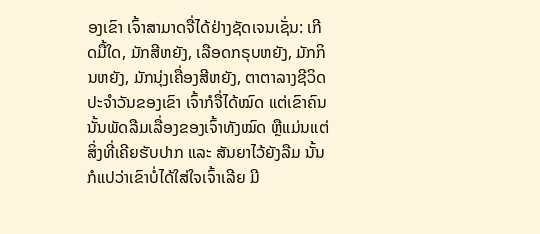ອງເຂົາ ເຈົ້າສາມາດຈື່ໄດ້ຢ່າງຊັດເຈນເຊັ່ນ: ເກີດມື້ໃດ, ມັກສີຫຍັງ, ເລືອດກຣຸບຫຍັງ, ມັກກິນຫຍັງ, ມັກນຸ່ງເຄື່ອງສີຫຍັງ, ຕາຕາລາງຊີວິດປະຈໍາວັນຂອງເຂົາ ເຈົ້າກໍຈື່ໄດ້ໝົດ ແຕ່ເຂົາຄົນນັ້ນພັດລືມເລື່ອງຂອງເຈົ້າທັງໝົດ ຫຼືແມ່ນແຕ່ສິ່ງທີ່ເຄີຍຮັບປາກ ແລະ ສັນຍາໄວ້ຍັງລືມ ນັ້ນກໍແປວ່າເຂົາບໍ່ໄດ້ໃສ່ໃຈເຈົ້າເລີຍ ມີ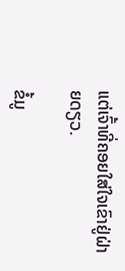ແຕ່ເຈົ້າທີ່ຄອຍໃສ່ໃຈເຂົາຢູ່ຝ່າຍດຽວ.

ຂໍ້ມູ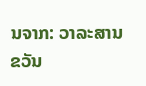ນຈາກ: ວາລະສານ ຂວັນ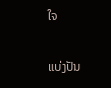ໃຈ

ແບ່ງປັນ